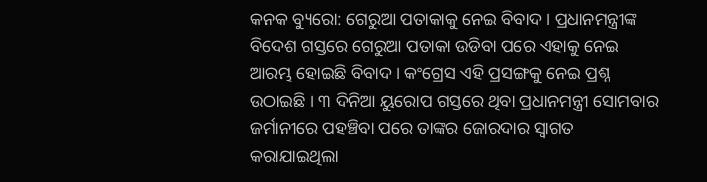କନକ ବ୍ୟୁରୋ: ଗେରୁଆ ପତାକାକୁ ନେଇ ବିବାଦ । ପ୍ରଧାନମନ୍ତ୍ରୀଙ୍କ ବିଦେଶ ଗସ୍ତରେ ଗେରୁଆ ପତାକା ଉଡିବା ପରେ ଏହାକୁ ନେଇ ଆରମ୍ଭ ହୋଇଛି ବିବାଦ । କଂଗ୍ରେସ ଏହି ପ୍ରସଙ୍ଗକୁ ନେଇ ପ୍ରଶ୍ନ ଉଠାଇଛି । ୩ ଦିନିଆ ୟୁରୋପ ଗସ୍ତରେ ଥିବା ପ୍ରଧାନମନ୍ତ୍ରୀ ସୋମବାର ଜର୍ମାନୀରେ ପହଞ୍ଚିବା ପରେ ତାଙ୍କର ଜୋରଦାର ସ୍ୱାଗତ କରାଯାଇଥିଲା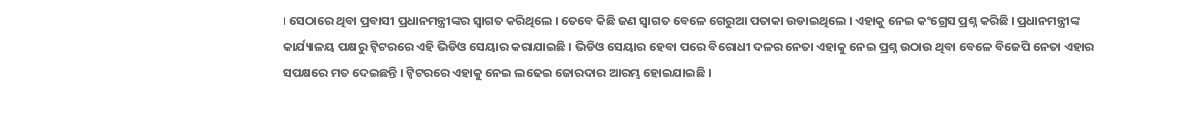। ସେଠାରେ ଥିବା ପ୍ରବାସୀ ପ୍ରଧାନମନ୍ତ୍ରୀଙ୍କର ସ୍ୱାଗତ କରିଥିଲେ । ତେବେ କିଛି ଜଣ ସ୍ୱାଗତ ବେଳେ ଗେରୁଆ ପତାକା ଉଡାଇଥିଲେ । ଏହାକୁ ନେଇ କଂଗ୍ରେସ ପ୍ରଶ୍ନ କରିଛି । ପ୍ରଧାନମନ୍ତ୍ରୀଙ୍କ କାର୍ଯ୍ୟାଳୟ ପକ୍ଷରୁ ଟ୍ୱିଟରରେ ଏହି ଭିଡିଓ ସେୟାର କରାଯାଇଛି । ଭିଡିଓ ସେୟାର ହେବା ପରେ ବିରୋଧୀ ଦଳର ନେତା ଏହାକୁ ନେଇ ପ୍ରଶ୍ନ ଉଠାଉ ଥିବା ବେଳେ ବିଜେପି ନେତା ଏହାର ସପକ୍ଷରେ ମତ ଦେଇଛନ୍ତି । ଟ୍ୱିଟରରେ ଏହାକୁ ନେଇ ଲଢେଇ ଜୋରଦାର ଆରମ୍ଭ ହୋଇଯାଇଛି ।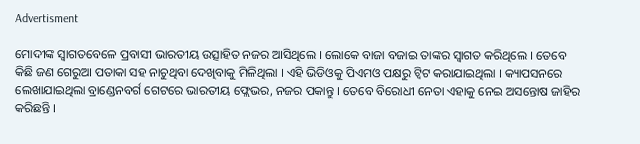Advertisment

ମୋଦୀଙ୍କ ସ୍ୱାଗତବେଳେ ପ୍ରବାସୀ ଭାରତୀୟ ଉତ୍ସାହିତ ନଜର ଆସିଥିଲେ । ଲୋକେ ବାଜା ବଜାଇ ତାଙ୍କର ସ୍ୱାଗତ କରିଥିଲେ । ତେବେ କିଛି ଜଣ ଗେରୁଆ ପତାକା ସହ ନାଚୁଥିବା ଦେଖିବାକୁ ମିଳିଥିଲା । ଏହି ଭିଡିଓକୁ ପିଏମଓ ପକ୍ଷରୁ ଟ୍ୱିଟ କରାଯାଇଥିଲା । କ୍ୟାପସନରେ ଲେଖାଯାଇଥିଲା ବ୍ରାଣ୍ଡେନବର୍ଗ ଗେଟରେ ଭାରତୀୟ ଫ୍ଲେଭର, ନଜର ପକାନ୍ତୁ । ତେବେ ବିରୋଧୀ ନେତା ଏହାକୁ ନେଇ ଅସନ୍ତୋଷ ଜାହିର କରିଛନ୍ତି ।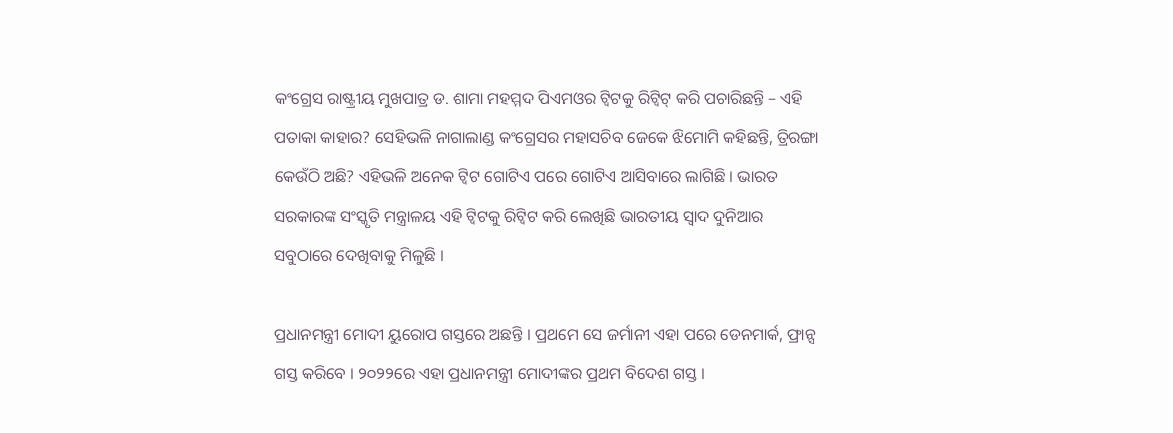କଂଗ୍ରେସ ରାଷ୍ଟ୍ରୀୟ ମୁଖପାତ୍ର ଡ. ଶାମା ମହମ୍ମଦ ପିଏମଓର ଟ୍ୱିଟକୁ ରିଟ୍ୱିଟ୍ କରି ପଚାରିଛନ୍ତି – ଏହି ପତାକା କାହାର? ସେହିଭଳି ନାଗାଲାଣ୍ଡ କଂଗ୍ରେସର ମହାସଚିବ ଜେକେ ଝିମୋମି କହିଛନ୍ତି, ତ୍ରିରଙ୍ଗା କେଉଁଠି ଅଛି? ଏହିଭଳି ଅନେକ ଟ୍ୱିଟ ଗୋଟିଏ ପରେ ଗୋଟିଏ ଆସିବାରେ ଲାଗିଛି । ଭାରତ ସରକାରଙ୍କ ସଂସ୍କୃତି ମନ୍ତ୍ରାଳୟ ଏହି ଟ୍ୱିଟକୁ ରିଟ୍ୱିଟ କରି ଲେଖିଛି ଭାରତୀୟ ସ୍ୱାଦ ଦୁନିଆର ସବୁଠାରେ ଦେଖିବାକୁ ମିଳୁଛି ।

ପ୍ରଧାନମନ୍ତ୍ରୀ ମୋଦୀ ୟୁରୋପ ଗସ୍ତରେ ଅଛନ୍ତି । ପ୍ରଥମେ ସେ ଜର୍ମାନୀ ଏହା ପରେ ଡେନମାର୍କ, ଫ୍ରାନ୍ସ ଗସ୍ତ କରିବେ । ୨୦୨୨ରେ ଏହା ପ୍ରଧାନମନ୍ତ୍ରୀ ମୋଦୀଙ୍କର ପ୍ରଥମ ବିଦେଶ ଗସ୍ତ ।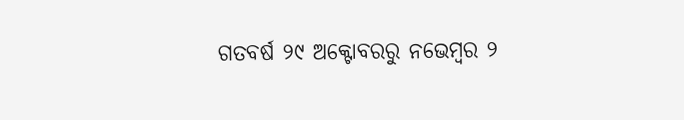ଗତବର୍ଷ ୨୯ ଅକ୍ଟୋବରରୁ ନଭେମ୍ବର ୨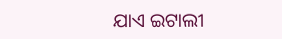ଯାଏ ଇଟାଲୀ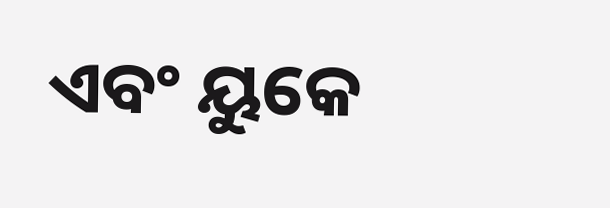ଏବଂ ୟୁକେ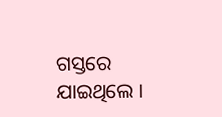ଗସ୍ତରେ ଯାଇଥିଲେ ।